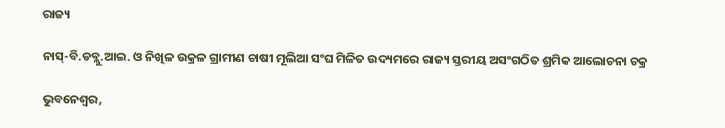ରାଜ୍ୟ

ନାସ୍-ବି.ଡବ୍ଲୁ.ଆଇ. ଓ ନିଖିଳ ଉକ୍ରଳ ଗ୍ରାମୀଣ ଚାଷୀ ମୂଲିଆ ସଂଘ ମିଳିତ ଉଦ୍ୟମରେ ରାଜ୍ୟ ସ୍ତରୀୟ ଅସଂଗଠିତ ଶ୍ରମିକ ଆଲୋଚନା ଚକ୍ର

ଭୁବନେଶ୍ୱର,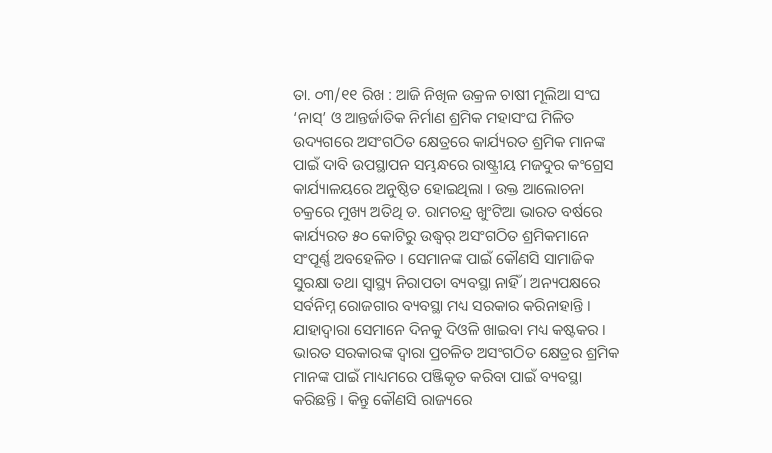ତା. ୦୩/୧୧ ରିଖ : ଆଜି ନିଖିଳ ଉକ୍ରଳ ଚାଷୀ ମୂଲିଆ ସଂଘ ‘ନାସ୍’ ଓ ଆନ୍ତର୍ଜାତିକ ନିର୍ମାଣ ଶ୍ରମିକ ମହାସଂଘ ମିଳିତ ଉଦ୍ୟଗରେ ଅସଂଗଠିତ କ୍ଷେତ୍ରରେ କାର୍ଯ୍ୟରତ ଶ୍ରମିକ ମାନଙ୍କ ପାଇଁ ଦାବି ଉପସ୍ଥାପନ ସମ୍ଭନ୍ଧରେ ରାଷ୍ଟ୍ରୀୟ ମଜଦୁର କଂଗ୍ରେସ କାର୍ଯ୍ୟାଳୟରେ ଅନୁଷ୍ଠିତ ହୋଇଥିଲା । ଉକ୍ତ ଆଲୋଚନା ଚକ୍ରରେ ମୁଖ୍ୟ ଅତିଥି ଡ. ରାମଚନ୍ଦ୍ର ଖୁଂଟିଆ ଭାରତ ବର୍ଷରେ କାର୍ଯ୍ୟରତ ୫୦ କୋଟିରୁ ଉଦ୍ଧ୍ୱର୍ ଅସଂଗଠିତ ଶ୍ରମିକମାନେ ସଂପୂର୍ଣ୍ଣ ଅବହେଳିତ । ସେମାନଙ୍କ ପାଇଁ କୌଣସି ସାମାଜିକ ସୁରକ୍ଷା ତଥା ସ୍ୱାସ୍ଥ୍ୟ ନିରାପତା ବ୍ୟବସ୍ଥା ନାହିଁ । ଅନ୍ୟପକ୍ଷରେ ସର୍ବନିମ୍ନ ରୋଜଗାର ବ୍ୟବସ୍ଥା ମଧ୍ୟ ସରକାର କରିନାହାନ୍ତି । ଯାହାଦ୍ୱାରା ସେମାନେ ଦିନକୁ ଦିଓଳି ଖାଇବା ମଧ୍ୟ କଷ୍ଟକର । ଭାରତ ସରକାରଙ୍କ ଦ୍ୱାରା ପ୍ରଚଳିତ ଅସଂଗଠିତ କ୍ଷେତ୍ରର ଶ୍ରମିକ ମାନଙ୍କ ପାଇଁ ମାଧ୍ୟମରେ ପଞ୍ଜିକୃତ କରିବା ପାଇଁ ବ୍ୟବସ୍ଥା କରିଛନ୍ତି । କିନ୍ତୁ କୌଣସି ରାଜ୍ୟରେ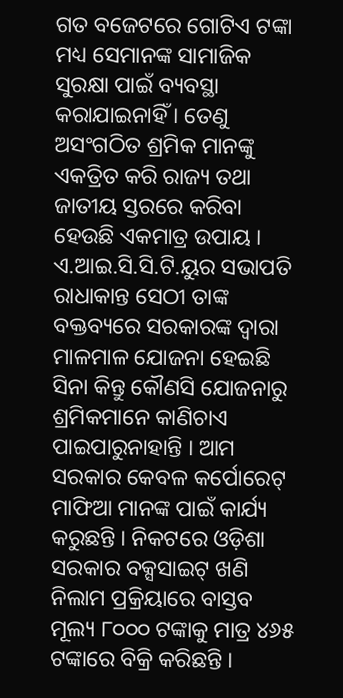ଗତ ବଜେଟରେ ଗୋଟିଏ ଟଙ୍କା ମଧ୍ୟ ସେମାନଙ୍କ ସାମାଜିକ ସୁରକ୍ଷା ପାଇଁ ବ୍ୟବସ୍ଥା କରାଯାଇନାହିଁ । ତେଣୁ ଅସଂଗଠିତ ଶ୍ରମିକ ମାନଙ୍କୁ ଏକତ୍ରିତ କରି ରାଜ୍ୟ ତଥା ଜାତୀୟ ସ୍ତରରେ କରିବା ହେଉଛି ଏକମାତ୍ର ଉପାୟ । ଏ.ଆଇ.ସି.ସି.ଟି.ୟୁର ସଭାପତି ରାଧାକାନ୍ତ ସେଠୀ ତାଙ୍କ ବକ୍ତବ୍ୟରେ ସରକାରଙ୍କ ଦ୍ୱାରା ମାଳମାଳ ଯୋଜନା ହେଇଛି ସିନା କିନ୍ତୁ କୌଣସି ଯୋଜନାରୁ ଶ୍ରମିକମାନେ କାଣିଚାଏ ପାଇପାରୁନାହାନ୍ତି । ଆମ ସରକାର କେବଳ କର୍ପୋରେଟ୍ ମାଫିଆ ମାନଙ୍କ ପାଇଁ କାର୍ଯ୍ୟ କରୁଛନ୍ତି । ନିକଟରେ ଓଡ଼ିଶା ସରକାର ବକ୍ସସାଇଟ୍ ଖଣି ନିଲାମ ପ୍ରକ୍ରିୟାରେ ବାସ୍ତବ ମୂଲ୍ୟ ୮୦୦୦ ଟଙ୍କାକୁ ମାତ୍ର ୪୬୫ ଟଙ୍କାରେ ବିକ୍ରି କରିଛନ୍ତି ।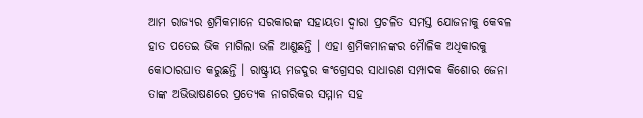ଆମ ରାଜ୍ୟର ଶ୍ରମିକମାନେ ସରକାରଙ୍କ ସହାୟତା ଦ୍ୱାରା ପ୍ରଚଳିତ ସମସ୍ତ ଯୋଜନାକୁ କେବଳ ହାତ ପତେଇ ଭିକ ମାଗିଲା ଭଳି ଆଣୁଛନ୍ତି । ଏହା ଶ୍ରମିକମାନଙ୍କର ମୋୖଳିକ ଅଧିକାରକୁ କୋଠାରଘାତ କରୁଛନ୍ତି । ରାଷ୍ଟ୍ରୀୟ ମଜଦୁର କଂଗ୍ରେସର ସାଧାରଣ ସମ୍ପାଦକ କିଶୋର ଜେନା ତାଙ୍କ ଅଭିଭାଷଣରେ ପ୍ରତ୍ୟେକ ନାଗରିକର ସମ୍ମାନ ସହ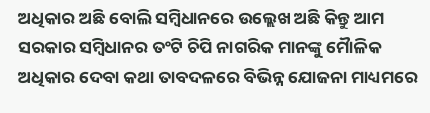ଅଧିକାର ଅଛି ବୋଲି ସମ୍ବିଧାନରେ ଉଲ୍ଲେଖ ଅଛି କିନ୍ତୁ ଆମ ସରକାର ସମ୍ବିଧାନର ତଂଟି ଚିପି ନାଗରିକ ମାନଙ୍କୁ ମୋୖଳିକ ଅଧିକାର ଦେବା କଥା ତାବଦଳରେ ବିଭିନ୍ନ ଯୋଜନା ମାଧ୍ୟମରେ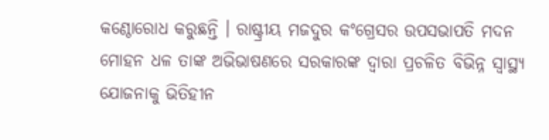କଣ୍ଠୋରୋଧ କରୁଛନ୍ତି । ରାଷ୍ଟ୍ରୀୟ ମଜଦୁର କଂଗ୍ରେସର ଉପସଭାପତି ମଦନ ମୋହନ ଧଳ ତାଙ୍କ ଅଭିଭାଷଣରେ ସରକାରଙ୍କ ଦ୍ୱାରା ପ୍ରଚଳିତ ବିଭିନ୍ନ ସ୍ୱାସ୍ଥ୍ୟ ଯୋଜନାକୁ ଭିତିହୀନ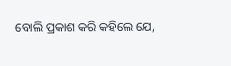ବୋଲି ପ୍ରକାଶ କରି କହିଲେ ଯେ,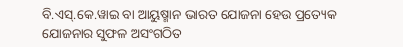ବି.ଏସ୍.କେ.ୱାଇ ବା ଆୟୁଷ୍ମାନ ଭାରତ ଯୋଜନା ହେଉ ପ୍ରତ୍ୟେକ ଯୋଜନାର ସୁଫଳ ଅସଂଗଠିତ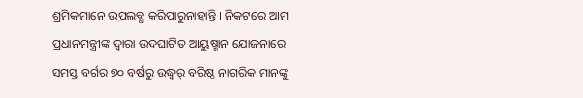ଶ୍ରମିକମାନେ ଉପଲବ୍ଧ କରିପାରୁନାହାନ୍ତି । ନିକଟରେ ଆମ ପ୍ରଧାନମନ୍ତ୍ରୀଙ୍କ ଦ୍ୱାରା ଉଦଘାଟିତ ଆୟୁଷ୍ମାନ ଯୋଜନାରେ ସମସ୍ତ ବର୍ଗର ୭୦ ବର୍ଷରୁ ଉଦ୍ଧ୍ୱର୍ ବରିଷ୍ଠ ନାଗରିକ ମାନଙ୍କୁ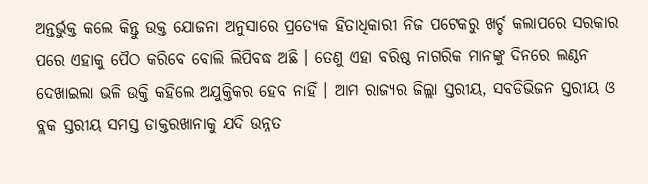ଅନ୍ତର୍ଭୁକ୍ତ କଲେ କିନ୍ତୁ ଉକ୍ତ ଯୋଜନା ଅନୁସାରେ ପ୍ରତ୍ୟେକ ହିତାଧିକାରୀ ନିଜ ପଟେକରୁ ଖର୍ଚ୍ଚ କଲାପରେ ସରକାର ପରେ ଏହାକୁ ପୈଠ କରିବେ ବୋଲି ଲିପିବଦ୍ଧ ଅଛି । ତେଣୁ ଏହା ବରିଷ୍ଠ ନାଗରିକ ମାନଙ୍କୁ ଦିନରେ ଲଣ୍ଠନ ଦେଖାଇଲା ଭଳି ଉକ୍ତି କହିଲେ ଅଯୁକ୍ତିକର ହେବ ନାହିଁ । ଆମ ରାଜ୍ୟର ଜିଲ୍ଲା ସ୍ତରୀୟ, ସବଡିଭିଜନ ସ୍ତରୀୟ ଓ ବ୍ଲକ ସ୍ତରୀୟ ସମସ୍ତ ଡାକ୍ତରଖାନାକୁ ଯଦି ଉନ୍ନତ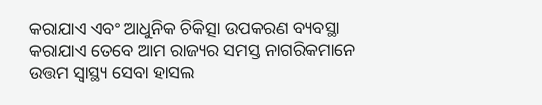କରାଯାଏ ଏବଂ ଆଧୁନିକ ଚିକିତ୍ସା ଉପକରଣ ବ୍ୟବସ୍ଥା କରାଯାଏ ତେବେ ଆମ ରାଜ୍ୟର ସମସ୍ତ ନାଗରିକମାନେ ଉତ୍ତମ ସ୍ୱାସ୍ଥ୍ୟ ସେବା ହାସଲ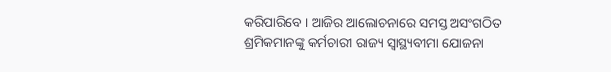କରିପାରିବେ । ଆଜିର ଆଲୋଚନାରେ ସମସ୍ତ ଅସଂଗଠିତ ଶ୍ରମିକମାନଙ୍କୁ କର୍ମଚାରୀ ରାଜ୍ୟ ସ୍ୱାସ୍ଥ୍ୟବୀମା ଯୋଜନା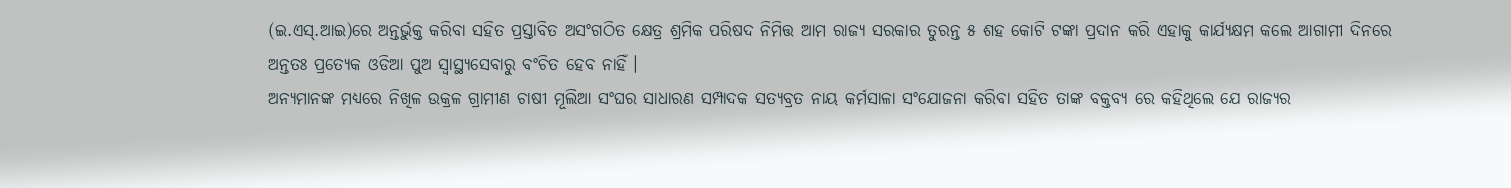(ଇ.ଏସ୍.ଆଇ)ରେ ଅନ୍ତର୍ଭୁକ୍ତ କରିବା ସହିତ ପ୍ରସ୍ତାବିତ ଅସଂଗଠିତ କ୍ଷେତ୍ର ଶ୍ରମିକ ପରିଷଦ ନିମିତ୍ତ ଆମ ରାଜ୍ୟ ସରକାର ତୁରନ୍ତ ୫ ଶହ କୋଟି ଟଙ୍କା ପ୍ରଦାନ କରି ଏହାକୁ କାର୍ଯ୍ୟକ୍ଷମ କଲେ ଆଗାମୀ ଦିନରେ ଅନ୍ତତଃ ପ୍ରତ୍ୟେକ ଓଡିଆ ପୁଅ ସ୍ୱାସ୍ଥ୍ୟସେବାରୁ ବଂଚିତ ହେବ ନାହିଁ ।
ଅନ୍ୟମାନଙ୍କ ମଧ୍ୟରେ ନିଖିଳ ଉକ୍ରଳ ଗ୍ରାମୀଣ ଚାଷୀ ମୂଲିଆ ସଂଘର ସାଧାରଣ ସମ୍ପାଦକ ସତ୍ୟବ୍ରତ ନାୟ କର୍ମସାଳା ସଂଯୋଜନା କରିବା ସହିତ ତାଙ୍କ ବକ୍ତବ୍ୟ ରେ କହିଥିଲେ ଯେ ରାଜ୍ୟର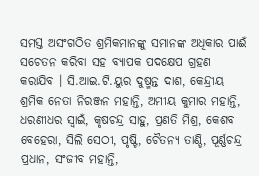ସମସ୍ତ ଅସଂଗଠିତ ଶ୍ରମିକମାନଙ୍କୁ ସମାନଙ୍କ ଅଧିକାର ପାଈଁ ସଚେତନ କରିବା ସହ ବ୍ୟାପକ ପଦକ୍ଷେପ ଗ୍ରହଣ କରାଯିବ । ସି.ଆଇ.ଟି.ୟୁର ଦୁଷ୍ମନ୍ତ ଦାଶ, କେନ୍ଦ୍ରୀୟ ଶ୍ରମିକ ନେତା ନିରଞ୍ଜନ ମହାନ୍ତି, ଅମୀୟ କୁମାର ମହାନ୍ତି, ଧରଣୀଧର ସ୍ୱାଇଁ, କୃଷଚନ୍ଦ୍ର ସାହୁ, ପ୍ରଣତି ମିଶ୍ର, କେଶବ ବେହେରା, ସିଲି ସେଠୀ, ପୃଷ୍ଟି, ଚୈତନ୍ୟ ତାଣ୍ଡି, ପୂର୍ଣ୍ଣଚନ୍ଦ୍ର ପ୍ରଧାନ, ସଂଜୀବ ମହାନ୍ତି,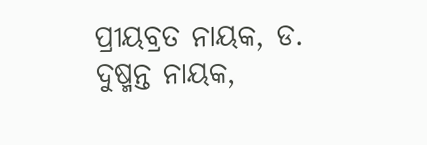ପ୍ରୀୟବ୍ରତ ନାୟକ, ଡ. ଦୁଷ୍ମନ୍ତ ନାୟକ,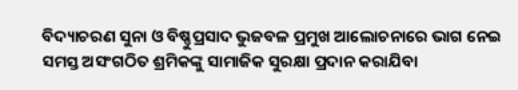ବିଦ୍ୟାଚରଣ ସୁନା ଓ ବିଷ୍ଣୁପ୍ରସାଦ ଭୁଜବଳ ପ୍ରମୁଖ ଆଲୋଚନାରେ ଭାଗ ନେଇ ସମସ୍ତ ଅସଂଗଠିତ ଶ୍ରମିକଙ୍କୁ ସାମାଜିକ ସୁରକ୍ଷା ପ୍ରଦାନ କରାଯିବା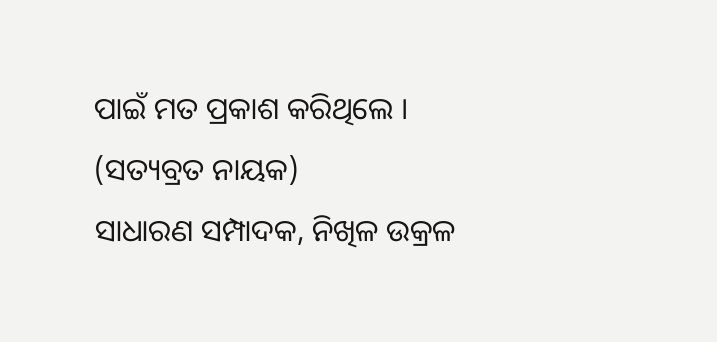ପାଇଁ ମତ ପ୍ରକାଶ କରିଥିଲେ ।
(ସତ୍ୟବ୍ରତ ନାୟକ)
ସାଧାରଣ ସମ୍ପାଦକ, ନିଖିଳ ଉକ୍ରଳ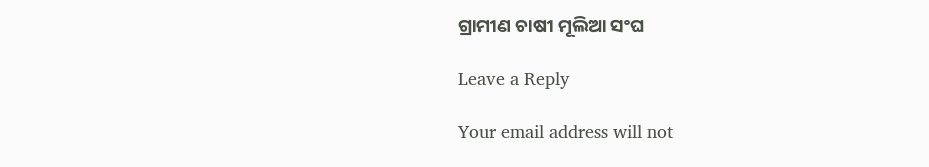ଗ୍ରାମୀଣ ଚାଷୀ ମୂଲିଆ ସଂଘ

Leave a Reply

Your email address will not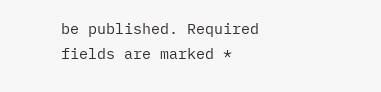be published. Required fields are marked *